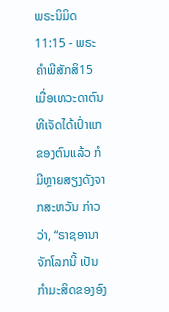ພຣະນິມິດ 11:15 - ພຣະຄຳພີສັກສິ15 ເມື່ອເທວະດາຕົນທີເຈັດໄດ້ເປົ່າແກຂອງຕົນແລ້ວ ກໍມີຫຼາຍສຽງດັງຈາກສະຫວັນ ກ່າວວ່າ, “ຣາຊອານາຈັກໂລກນີ້ ເປັນກຳມະສິດຂອງອົງ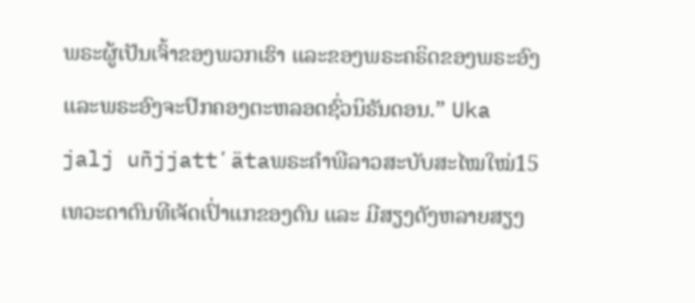ພຣະຜູ້ເປັນເຈົ້າຂອງພວກເຮົາ ແລະຂອງພຣະຄຣິດຂອງພຣະອົງ ແລະພຣະອົງຈະປົກຄອງຕະຫລອດຊົ່ວນິຣັນດອນ.” Uka jalj uñjjattʼätaພຣະຄຳພີລາວສະບັບສະໄໝໃໝ່15 ເທວະດາຕົນທີເຈັດເປົ່າແກຂອງຕົນ ແລະ ມີສຽງດັງຫລາຍສຽງ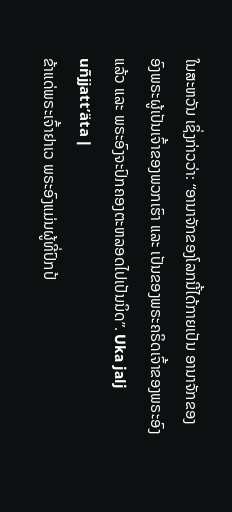ໃນສະຫວັນ ເຊິ່ງກ່າວວ່າ: “ອານາຈັກຂອງໂລກນີ້ໄດ້ກາຍເປັນ ອານາຈັກຂອງອົງພຣະຜູ້ເປັນເຈົ້າຂອງພວກເຮົາ ແລະ ເປັນຂອງພຣະຄຣິດເຈົ້າຂອງພຣະອົງແລ້ວ ແລະ ພຣະອົງຈະປົກຄອງຕະຫລອດໄປເປັນນິດ”. Uka jalj uñjjattʼäta |
ຂ້າແດ່ພຣະເຈົ້າຢາເວ ພຣະອົງແມ່ນຜູ້ທີ່ປົກປ້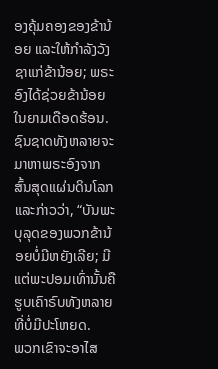ອງຄຸ້ມຄອງຂອງຂ້ານ້ອຍ ແລະໃຫ້ກຳລັງວັງຊາແກ່ຂ້ານ້ອຍ; ພຣະອົງໄດ້ຊ່ວຍຂ້ານ້ອຍໃນຍາມເດືອດຮ້ອນ. ຊົນຊາດທັງຫລາຍຈະມາຫາພຣະອົງຈາກສົ້ນສຸດແຜ່ນດິນໂລກ ແລະກ່າວວ່າ, “ບັນພະບຸລຸດຂອງພວກຂ້ານ້ອຍບໍ່ມີຫຍັງເລີຍ; ມີແຕ່ພະປອມເທົ່ານັ້ນຄືຮູບເຄົາຣົບທັງຫລາຍທີ່ບໍ່ມີປະໂຫຍດ.
ພວກເຂົາຈະອາໄສ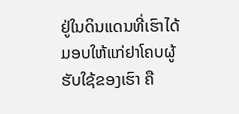ຢູ່ໃນດິນແດນທີ່ເຮົາໄດ້ມອບໃຫ້ແກ່ຢາໂຄບຜູ້ຮັບໃຊ້ຂອງເຮົາ ຄື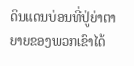ດິນແດນບ່ອນທີ່ປູ່ຍ່າຕາຍາຍຂອງພວກເຂົາໄດ້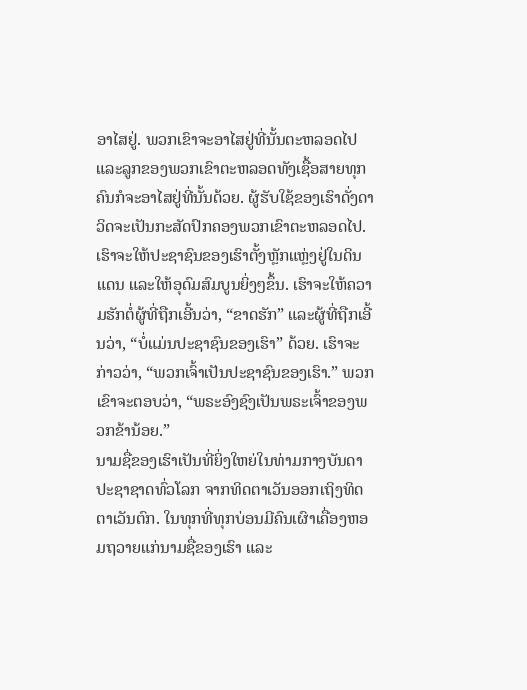ອາໄສຢູ່. ພວກເຂົາຈະອາໄສຢູ່ທີ່ນັ້ນຕະຫລອດໄປ ແລະລູກຂອງພວກເຂົາຕະຫລອດທັງເຊື້ອສາຍທຸກຄົນກໍຈະອາໄສຢູ່ທີ່ນັ້ນດ້ວຍ. ຜູ້ຮັບໃຊ້ຂອງເຮົາດັ່ງດາວິດຈະເປັນກະສັດປົກຄອງພວກເຂົາຕະຫລອດໄປ.
ເຮົາຈະໃຫ້ປະຊາຊົນຂອງເຮົາຕັ້ງຫຼັກແຫຼ່ງຢູ່ໃນດິນແດນ ແລະໃຫ້ອຸດົມສົມບູນຍິ່ງໆຂຶ້ນ. ເຮົາຈະໃຫ້ຄວາມຮັກຕໍ່ຜູ້ທີ່ຖືກເອີ້ນວ່າ, “ຂາດຮັກ” ແລະຜູ້ທີ່ຖືກເອີ້ນວ່າ, “ບໍ່ແມ່ນປະຊາຊົນຂອງເຮົາ” ດ້ວຍ. ເຮົາຈະກ່າວວ່າ, “ພວກເຈົ້າເປັນປະຊາຊົນຂອງເຮົາ.” ພວກເຂົາຈະຕອບວ່າ, “ພຣະອົງຊົງເປັນພຣະເຈົ້າຂອງພວກຂ້ານ້ອຍ.”
ນາມຊື່ຂອງເຮົາເປັນທີ່ຍິ່ງໃຫຍ່ໃນທ່າມກາງບັນດາປະຊາຊາດທົ່ວໂລກ ຈາກທິດຕາເວັນອອກເຖິງທິດຕາເວັນຕົກ. ໃນທຸກທີ່ທຸກບ່ອນມີຄົນເຜົາເຄື່ອງຫອມຖວາຍແກ່ນາມຊື່ຂອງເຮົາ ແລະ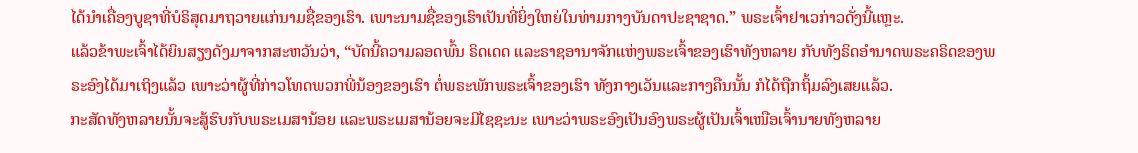ໄດ້ນຳເຄື່ອງບູຊາທີ່ບໍຣິສຸດມາຖວາຍແກ່ນາມຊື່ຂອງເຮົາ. ເພາະນາມຊື່ຂອງເຮົາເປັນທີ່ຍິ່ງໃຫຍ່ໃນທ່າມກາງບັນດາປະຊາຊາດ.” ພຣະເຈົ້າຢາເວກ່າວດັ່ງນີ້ແຫຼະ.
ແລ້ວຂ້າພະເຈົ້າໄດ້ຍິນສຽງດັງມາຈາກສະຫວັນວ່າ, “ບັດນີ້ຄວາມລອດພົ້ນ ຣິດເດດ ແລະຣາຊອານາຈັກແຫ່ງພຣະເຈົ້າຂອງເຮົາທັງຫລາຍ ກັບທັງຣິດອຳນາດພຣະຄຣິດຂອງພຣະອົງໄດ້ມາເຖິງແລ້ວ ເພາະວ່າຜູ້ທີ່ກ່າວໂທດພວກພີ່ນ້ອງຂອງເຮົາ ຕໍ່ພຣະພັກພຣະເຈົ້າຂອງເຮົາ ທັງກາງເວັນແລະກາງຄືນນັ້ນ ກໍໄດ້ຖືກຖິ້ມລົງເສຍແລ້ວ.
ກະສັດທັງຫລາຍນັ້ນຈະສູ້ຮົບກັບພຣະເມສານ້ອຍ ແລະພຣະເມສານ້ອຍຈະມີໄຊຊະນະ ເພາະວ່າພຣະອົງເປັນອົງພຣະຜູ້ເປັນເຈົ້າເໜືອເຈົ້ານາຍທັງຫລາຍ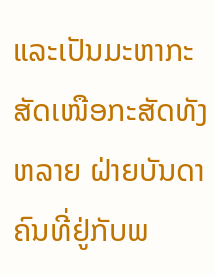ແລະເປັນມະຫາກະສັດເໜືອກະສັດທັງຫລາຍ ຝ່າຍບັນດາຄົນທີ່ຢູ່ກັບພ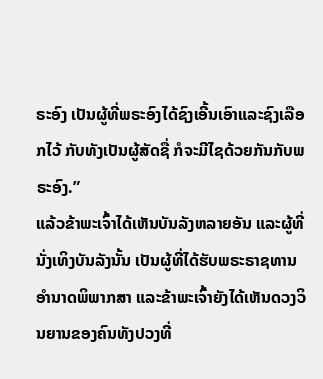ຣະອົງ ເປັນຜູ້ທີ່ພຣະອົງໄດ້ຊົງເອີ້ນເອົາແລະຊົງເລືອກໄວ້ ກັບທັງເປັນຜູ້ສັດຊື່ ກໍຈະມີໄຊດ້ວຍກັນກັບພຣະອົງ.”
ແລ້ວຂ້າພະເຈົ້າໄດ້ເຫັນບັນລັງຫລາຍອັນ ແລະຜູ້ທີ່ນັ່ງເທິງບັນລັງນັ້ນ ເປັນຜູ້ທີ່ໄດ້ຮັບພຣະຣາຊທານອຳນາດພິພາກສາ ແລະຂ້າພະເຈົ້າຍັງໄດ້ເຫັນດວງວິນຍານຂອງຄົນທັງປວງທີ່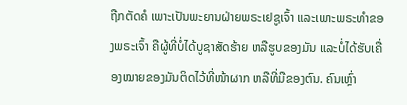ຖືກຕັດຄໍ ເພາະເປັນພະຍານຝ່າຍພຣະເຢຊູເຈົ້າ ແລະເພາະພຣະທຳຂອງພຣະເຈົ້າ ຄືຜູ້ທີ່ບໍ່ໄດ້ບູຊາສັດຮ້າຍ ຫລືຮູບຂອງມັນ ແລະບໍ່ໄດ້ຮັບເຄື່ອງໝາຍຂອງມັນຕິດໄວ້ທີ່ໜ້າຜາກ ຫລືທີ່ມືຂອງຕົນ. ຄົນເຫຼົ່າ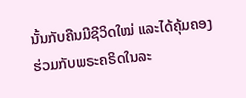ນັ້ນກັບຄືນມີຊີວິດໃໝ່ ແລະໄດ້ຄຸ້ມຄອງຮ່ວມກັບພຣະຄຣິດໃນລະ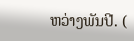ຫວ່າງພັນປີ. (